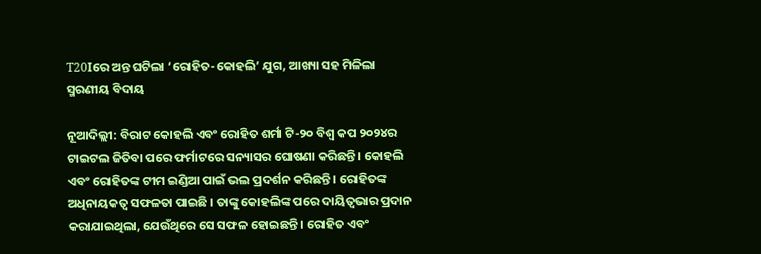T20Iରେ ଅନ୍ତ ଘଟିଲା ‘ରୋହିତ-କୋହଲି’ ଯୁଗ, ଆଖ୍ୟା ସହ ମିଳିଲା ସ୍ମରଣୀୟ ବିଦାୟ

ନୂଆଦିଲ୍ଲୀ: ବିରାଟ କୋହଲି ଏବଂ ରୋହିତ ଶର୍ମା ଟି-୨୦ ବିଶ୍ୱ କପ ୨୦୨୪ର ଟାଇଟଲ ଜିତିବା ପରେ ଫର୍ମାଟରେ ସନ୍ୟାସର ଘୋଷଣା କରିଛନ୍ତି । କୋହଲି ଏବଂ ରୋହିତଙ୍କ ଟୀମ ଇଣ୍ଡିଆ ପାଇଁ ଭଲ ପ୍ରଦର୍ଶନ କରିଛନ୍ତି । ରୋହିତଙ୍କ ଅଧିନାୟକତ୍ୱ ସଫଳତା ପାଇଛି । ତାଙ୍କୁ କୋହଲିଙ୍କ ପରେ ଦାୟିତ୍ୱଭାର ପ୍ରଦାନ କରାଯାଇଥିଲା, ଯେଉଁଥିରେ ସେ ସଫଳ ହୋଇଛନ୍ତି । ରୋହିତ ଏବଂ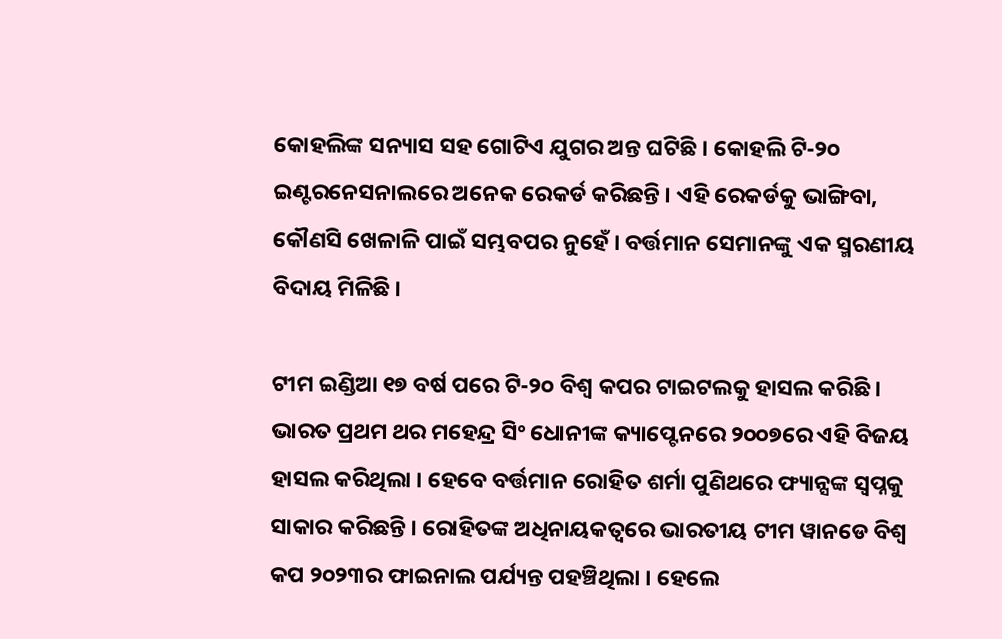କୋହଲିଙ୍କ ସନ୍ୟାସ ସହ ଗୋଟିଏ ଯୁଗର ଅନ୍ତ ଘଟିଛି । କୋହଲି ଟି-୨୦ ଇଣ୍ଟରନେସନାଲରେ ଅନେକ ରେକର୍ଡ କରିଛନ୍ତି । ଏହି ରେକର୍ଡକୁ ଭାଙ୍ଗିବା, କୌଣସି ଖେଳାଳି ପାଇଁ ସମ୍ଭବପର ନୁହେଁ । ବର୍ତ୍ତମାନ ସେମାନଙ୍କୁ ଏକ ସ୍ମରଣୀୟ ବିଦାୟ ମିଳିଛି ।

ଟୀମ ଇଣ୍ଡିଆ ୧୭ ବର୍ଷ ପରେ ଟି-୨୦ ବିଶ୍ୱ କପର ଟାଇଟଲକୁ ହାସଲ କରିଛି । ଭାରତ ପ୍ରଥମ ଥର ମହେନ୍ଦ୍ର ସିଂ ଧୋନୀଙ୍କ କ୍ୟାପ୍ଟେନରେ ୨୦୦୭ରେ ଏହି ବିଜୟ ହାସଲ କରିଥିଲା । ହେବେ ବର୍ତ୍ତମାନ ରୋହିତ ଶର୍ମା ପୁଣିଥରେ ଫ୍ୟାନ୍ସଙ୍କ ସ୍ୱପ୍ନକୁ ସାକାର କରିଛନ୍ତି । ରୋହିତଙ୍କ ଅଧିନାୟକତ୍ୱରେ ଭାରତୀୟ ଟୀମ ୱାନଡେ ବିଶ୍ୱ କପ ୨୦୨୩ର ଫାଇନାଲ ପର୍ଯ୍ୟନ୍ତ ପହଞ୍ଚିଥିଲା । ହେଲେ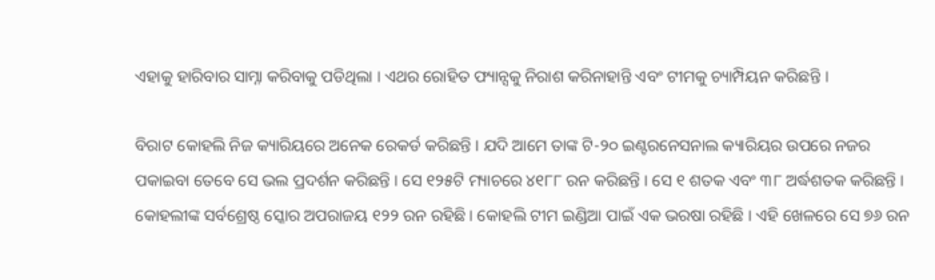ଏହାକୁ ହାରିବାର ସାମ୍ନା କରିବାକୁ ପଡିଥିଲା । ଏଥର ରୋହିତ ଫ୍ୟାନ୍ସକୁ ନିରାଶ କରିନାହାନ୍ତି ଏବଂ ଟୀମକୁ ଚ୍ୟାମ୍ପିୟନ କରିଛନ୍ତି ।

ବିରାଟ କୋହଲି ନିଜ କ୍ୟାରିୟରେ ଅନେକ ରେକର୍ଡ କରିଛନ୍ତି । ଯଦି ଆମେ ତାଙ୍କ ଟି-୨୦ ଇଣ୍ଟରନେସନାଲ କ୍ୟାରିୟର ଉପରେ ନଜର ପକାଇବା ତେବେ ସେ ଭଲ ପ୍ରଦର୍ଶନ କରିଛନ୍ତି । ସେ ୧୨୫ଟି ମ୍ୟାଚରେ ୪୧୮୮ ରନ କରିଛନ୍ତି । ସେ ୧ ଶତକ ଏବଂ ୩୮ ଅର୍ଦ୍ଧଶତକ କରିଛନ୍ତି । କୋହଲୀଙ୍କ ସର୍ବଶ୍ରେଷ୍ଠ ସ୍କୋର ଅପରାଜୟ ୧୨୨ ରନ ରହିଛି । କୋହଲି ଟୀମ ଇଣ୍ଡିଆ ପାଇଁ ଏକ ଭରଷା ରହିଛି । ଏହି ଖେଳରେ ସେ ୭୬ ରନ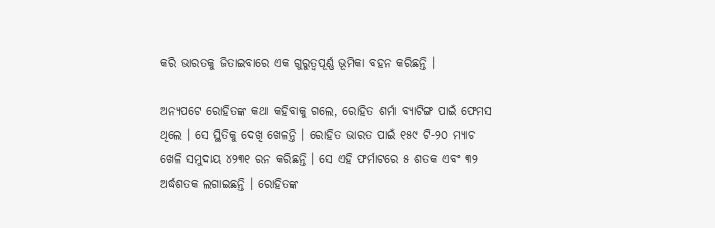କରି ଭାରତକୁ ଜିତାଇବାରେ ଏକ ଗୁରୁତ୍ୱପୂର୍ଣ୍ଣ ଭୂମିକା ବହନ କରିଛନ୍ତି ।

ଅନ୍ୟପଟେ ରୋହିତଙ୍କ କଥା କହିବାକୁ ଗଲେ, ରୋହିତ ଶର୍ମା ବ୍ୟାଟିଙ୍ଗ ପାଇଁ ଫେମସ ଥିଲେ । ସେ ସ୍ଥିତିକୁ ଦେଖି ଖେଳନ୍ତି । ରୋହିତ ଭାରତ ପାଇଁ ୧୫୯ ଟି-୨୦ ମ୍ୟାଚ ଖେଳି ସମୁଦାୟ ୪୨୩୧ ରନ କରିଛନ୍ତି । ସେ ଏହି ଫର୍ମାଟରେ ୫ ଶତକ ଏବଂ ୩୨ ଅର୍ଦ୍ଧଶତକ ଲଗାଇଛନ୍ତି । ରୋହିତଙ୍କ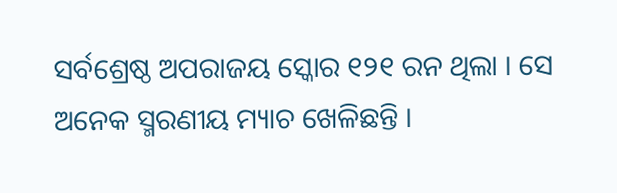ସର୍ବଶ୍ରେଷ୍ଠ ଅପରାଜୟ ସ୍କୋର ୧୨୧ ରନ ଥିଲା । ସେ ଅନେକ ସ୍ମରଣୀୟ ମ୍ୟାଚ ଖେଳିଛନ୍ତି ।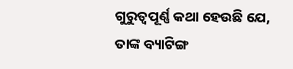ଗୁରୁତ୍ୱପୂର୍ଣ୍ଣ କଥା ହେଉଛି ଯେ, ତାଙ୍କ ବ୍ୟାଟିଙ୍ଗ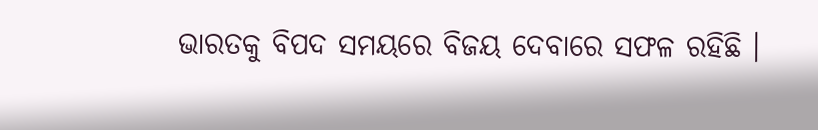ଭାରତକୁ ବିପଦ ସମୟରେ ବିଜୟ ଦେବାରେ ସଫଳ ରହିଛି ।